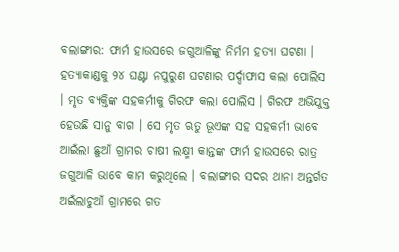ବଲାଙ୍ଗୀର: ଫାର୍ମ ହାଉସରେ ଜଗୁଆଳିଙ୍କୁ ନିର୍ମମ ହତ୍ୟା ଘଟଣା । ହତ୍ୟାକାଣ୍ଡକୁ ୨୪ ଘଣ୍ଟା ନପୁରୁଣ ଘଟଣାର ପର୍ଦ୍ଦାଫାସ କଲା ପୋଲିସ । ମୃତ ବ୍ୟକ୍ତିଙ୍କ ସହକର୍ମୀକୁ ଗିରଫ କଲା ପୋଲିସ । ଗିରଫ ଅଭିଯୁକ୍ତ ହେଉଛି ସାନୁ ବାଗ । ସେ ମୃତ ଋତୁ ଭୂଏଙ୍କ ସହ ସହକର୍ମୀ ଭାବେ ଆଇଁଲା ଛୁଆଁ ଗ୍ରାମର ଚାଷୀ ଲକ୍ଷ୍ମୀ କାନ୍ତଙ୍କ ଫାର୍ମ ହାଉସରେ ରାତ୍ର ଜଗୁଆଳି ଭାବେ କାମ କରୁଥିଲେ । ବଲାଙ୍ଗୀର ସଦର ଥାନା ଅନ୍ତର୍ଗତ ଅଇଁଲାଚୁଆଁ ଗ୍ରାମରେ ଗତ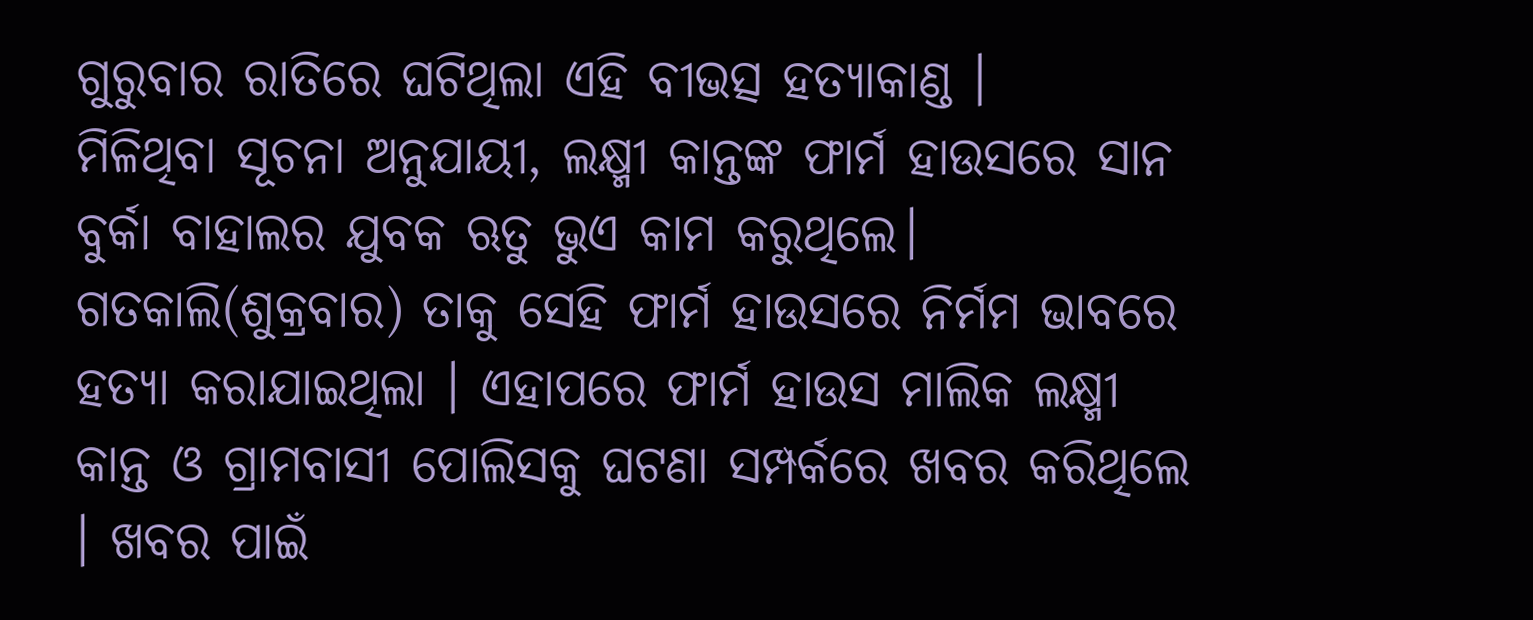ଗୁରୁବାର ରାତିରେ ଘଟିଥିଲା ଏହି ବୀଭତ୍ସ ହତ୍ୟାକାଣ୍ଡ ।
ମିଳିଥିବା ସୂଚନା ଅନୁଯାୟୀ, ଲକ୍ଷ୍ମୀ କାନ୍ତଙ୍କ ଫାର୍ମ ହାଉସରେ ସାନ ବୁର୍କା ବାହାଲର ଯୁବକ ଋତୁ ଭୁଏ କାମ କରୁଥିଲେ। ଗତକାଲି(ଶୁକ୍ରବାର) ତାକୁ ସେହି ଫାର୍ମ ହାଉସରେ ନିର୍ମମ ଭାବରେ ହତ୍ୟା କରାଯାଇଥିଲା । ଏହାପରେ ଫାର୍ମ ହାଉସ ମାଲିକ ଲକ୍ଷ୍ମୀ କାନ୍ତ ଓ ଗ୍ରାମବାସୀ ପୋଲିସକୁ ଘଟଣା ସମ୍ପର୍କରେ ଖବର କରିଥିଲେ । ଖବର ପାଇଁ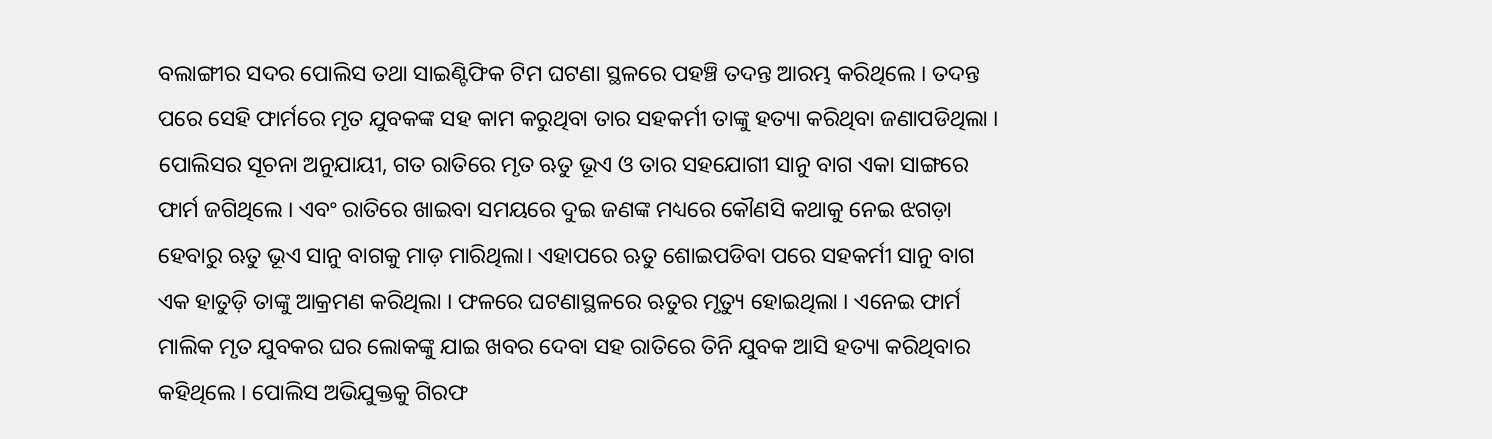ବଲାଙ୍ଗୀର ସଦର ପୋଲିସ ତଥା ସାଇଣ୍ଟିଫିକ ଟିମ ଘଟଣା ସ୍ଥଳରେ ପହଞ୍ଚି ତଦନ୍ତ ଆରମ୍ଭ କରିଥିଲେ । ତଦନ୍ତ ପରେ ସେହି ଫାର୍ମରେ ମୃତ ଯୁବକଙ୍କ ସହ କାମ କରୁଥିବା ତାର ସହକର୍ମୀ ତାଙ୍କୁ ହତ୍ୟା କରିଥିବା ଜଣାପଡିଥିଲା ।
ପୋଲିସର ସୂଚନା ଅନୁଯାୟୀ, ଗତ ରାତିରେ ମୃତ ଋତୁ ଭୂଏ ଓ ତାର ସହଯୋଗୀ ସାନୁ ବାଗ ଏକା ସାଙ୍ଗରେ ଫାର୍ମ ଜଗିଥିଲେ । ଏବଂ ରାତିରେ ଖାଇବା ସମୟରେ ଦୁଇ ଜଣଙ୍କ ମଧ୍ୟରେ କୌଣସି କଥାକୁ ନେଇ ଝଗଡ଼ା ହେବାରୁ ଋତୁ ଭୂଏ ସାନୁ ବାଗକୁ ମାଡ଼ ମାରିଥିଲା। ଏହାପରେ ଋତୁ ଶୋଇପଡିବା ପରେ ସହକର୍ମୀ ସାନୁ ବାଗ ଏକ ହାତୁଡ଼ି ତାଙ୍କୁ ଆକ୍ରମଣ କରିଥିଲା । ଫଳରେ ଘଟଣାସ୍ଥଳରେ ଋତୁର ମୃତ୍ୟୁ ହୋଇଥିଲା । ଏନେଇ ଫାର୍ମ ମାଲିକ ମୃତ ଯୁବକର ଘର ଲୋକଙ୍କୁ ଯାଇ ଖବର ଦେବା ସହ ରାତିରେ ତିନି ଯୁବକ ଆସି ହତ୍ୟା କରିଥିବାର କହିଥିଲେ । ପୋଲିସ ଅଭିଯୁକ୍ତକୁ ଗିରଫ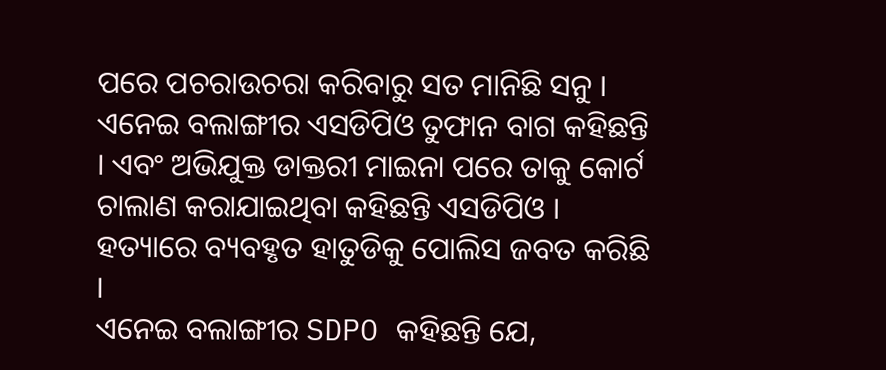ପରେ ପଚରାଉଚରା କରିବାରୁ ସତ ମାନିଛି ସନୁ । ଏନେଇ ବଲାଙ୍ଗୀର ଏସଡିପିଓ ତୁଫାନ ବାଗ କହିଛନ୍ତି । ଏବଂ ଅଭିଯୁକ୍ତ ଡାକ୍ତରୀ ମାଇନା ପରେ ତାକୁ କୋର୍ଟ ଚାଲାଣ କରାଯାଇଥିବା କହିଛନ୍ତି ଏସଡିପିଓ । ହତ୍ୟାରେ ବ୍ୟବହୃତ ହାତୁଡିକୁ ପୋଲିସ ଜବତ କରିଛି ।
ଏନେଇ ବଲାଙ୍ଗୀର SDPO କହିଛନ୍ତି ଯେ,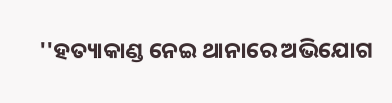''ହତ୍ୟାକାଣ୍ଡ ନେଇ ଥାନାରେ ଅଭିଯୋଗ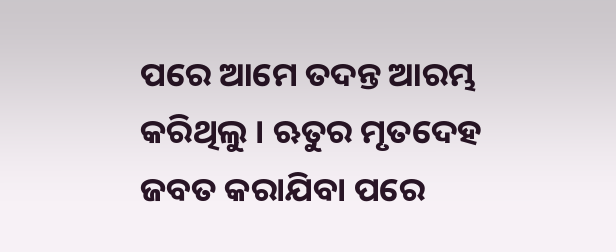ପରେ ଆମେ ତଦନ୍ତ ଆରମ୍ଭ କରିଥିଲୁ । ଋତୁର ମୃତଦେହ ଜବତ କରାଯିବା ପରେ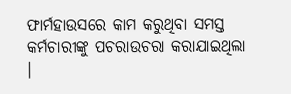ଫାର୍ମହାଉସରେ କାମ କରୁଥିବା ସମସ୍ତ କର୍ମଚାରୀଙ୍କୁ ପଚରାଉଚରା କରାଯାଇଥିଲା ।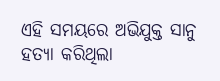ଏହି ସମୟରେ ଅଭିଯୁକ୍ତ ସାନୁ ହତ୍ୟା କରିଥିଲା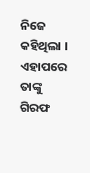ନିଜେ କହିଥିଲା । ଏହାପରେ ତାଙ୍କୁ ଗିରଫ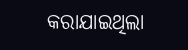କରାଯାଇଥିଲା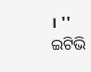। ''
ଇଟିଭି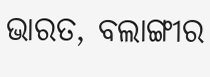ଭାରତ, ବଲାଙ୍ଗୀର